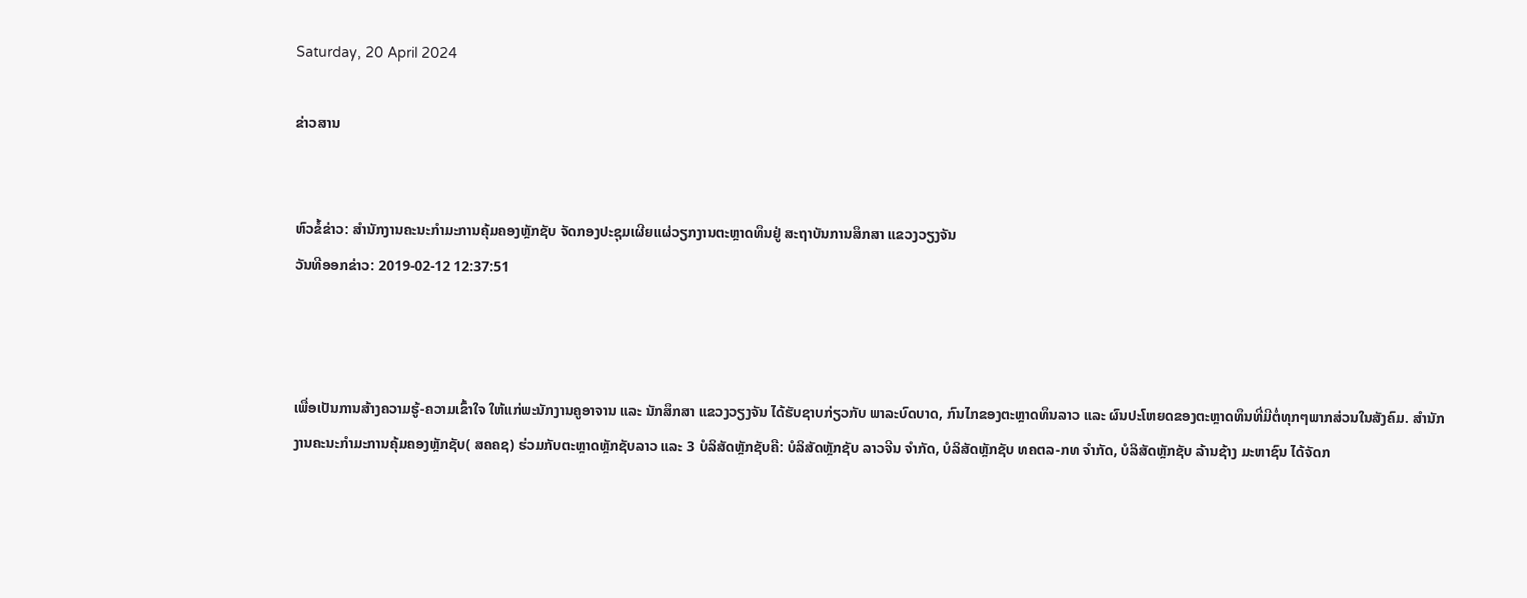Saturday, 20 April 2024

ຂ່າວສານ


ຫົວຂໍ້ຂ່າວ: ສໍານັກງານຄະນະກໍາມະການຄຸ້ມຄອງຫຼັກຊັບ ຈັດກອງປະຊຸມເຜີຍແຜ່ວຽກງານຕະຫຼາດທຶນຢູ່ ສະຖາບັນການສຶກສາ ແຂວງວຽງຈັນ
ວັນທີອອກຂ່າວ: 2019-02-12 12:37:51



ເພື່ອເປັນການສ້າງຄວາມຮູ້-ຄວາມເຂົ້າໃຈ ໃຫ້ແກ່ພະນັກງານຄູອາຈານ ແລະ ນັກສຶກສາ ແຂວງວຽງຈັນ ໄດ້ຮັບຊາບກ່ຽວກັບ ພາລະບົດບາດ, ກົນໄກຂອງຕະຫຼາດທຶນລາວ ແລະ ຜົນປະໂຫຍດຂອງຕະຫຼາດທຶນທີ່ມີຕໍ່ທຸກໆພາກສ່ວນໃນສັງຄົມ. ສໍານັກງານຄະນະກໍາມະການຄຸ້ມຄອງຫຼັກຊັບ( ສຄຄຊ) ຮ່ວມກັບຕະຫຼາດຫຼັກຊັບລາວ ແລະ 3 ບໍລິສັດຫຼັກຊັບຄື: ບໍລິສັດຫຼັກຊັບ ລາວຈີນ ຈໍາກັດ, ບໍລິສັດຫຼັກຊັບ ທຄຕລ-ກທ ຈໍາກັດ, ບໍລິສັດຫຼັກຊັບ ລ້ານຊ້າງ ມະຫາຊົນ ໄດ້ຈັດກ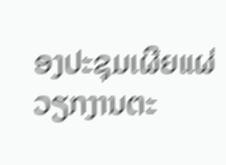ອງປະຊຸມເຜີຍແຜ່ວຽກງານຕະ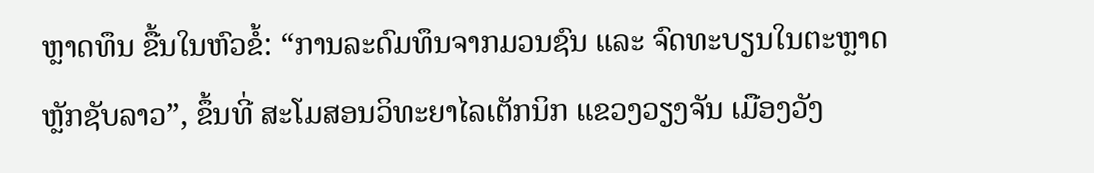ຫຼາດທຶນ ຂື້ນໃນຫົວຂໍ້: “ການລະດົມທຶນຈາກມວນຊົນ ແລະ ຈົດທະບຽນໃນຕະຫຼາດຫຼັກຊັບລາວ”, ຂຶ້ນທີ່ ສະໂມສອນວິທະຍາໄລເຕັກນິກ ແຂວງວຽງຈັນ ເມືອງວັງ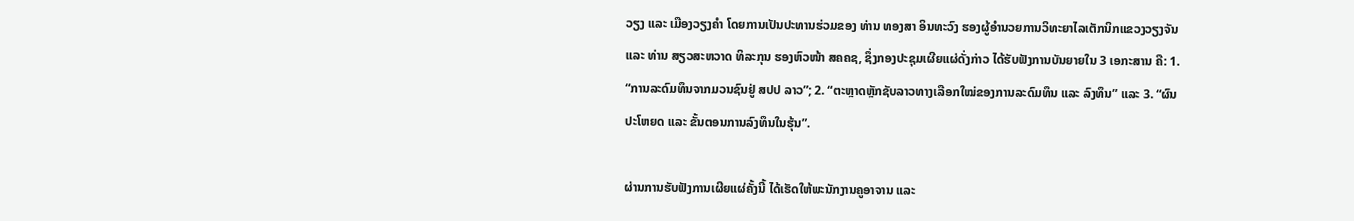ວຽງ ແລະ ເມືອງວຽງຄໍາ ໂດຍການເປັນປະທານຮ່ວມຂອງ ທ່ານ ທອງສາ ອິນທະວົງ ຮອງຜູ້ອໍານວຍການວິທະຍາໄລເຕັກນິກແຂວງວຽງຈັນ ແລະ ທ່ານ ສຽວສະຫວາດ ທິລະກຸນ ຮອງຫົວໜ້າ ສຄຄຊ, ຊຶ່ງກອງປະຊຸມເຜີຍແຜ່ດັ່ງກ່າວ ໄດ້ຮັບຟັງການບັນຍາຍໃນ 3 ເອກະສານ ຄື: 1. “ການລະດົມທຶນຈາກມວນຊົນຢູ່ ສປປ ລາວ”; 2. “ຕະຫຼາດຫຼັກຊັບລາວທາງເລືອກໃໝ່ຂອງການລະດົມທຶນ ແລະ ລົງທຶນ” ແລະ 3. “ຜົນປະໂຫຍດ ແລະ ຂັ້ນຕອນການລົງທຶນໃນຮຸ້ນ”.

ຜ່ານການຮັບຟັງການເຜີຍແຜ່ຄັ້ງນີ້ ໄດ້ເຮັດໃຫ້ພະນັກງານຄູອາຈານ ແລະ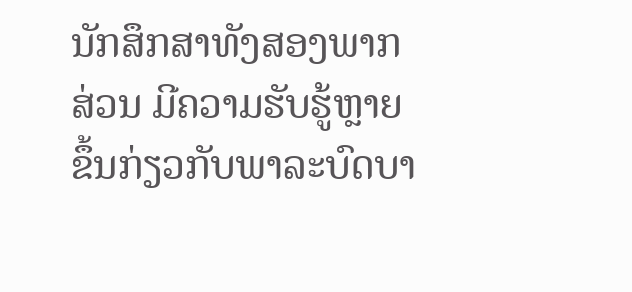ນັກສຶກສາທັງສອງພາກສ່ວນ ມີຄວາມຮັບຮູ້ຫຼາຍຂຶ້ນກ່ຽວກັບພາລະບົດບາ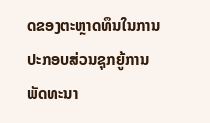ດຂອງຕະຫຼາດທຶນໃນການປະກອບສ່ວນຊຸກຍູ້ການພັດທະນາ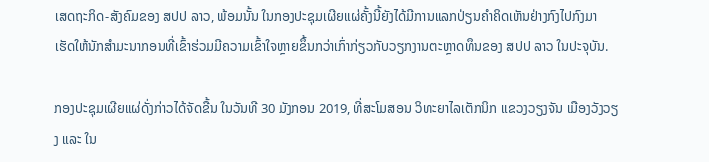ເສດຖະກິດ-ສັງຄົມຂອງ ສປປ ລາວ, ພ້ອມນັ້ນ ໃນກອງປະຊຸມເຜີຍແຜ່ຄັ້ງນີ້ຍັງໄດ້ມີການແລກປ່ຽນຄຳຄິດເຫັນຢ່າງກົງໄປກົງມາ ເຮັດໃຫ້ນັກສໍາມະນາກອນທີ່ເຂົ້າຮ່ວມມີຄວາມເຂົ້າໃຈຫຼາຍຂຶ້ນກວ່າເກົ່າກ່ຽວກັບວຽກງານຕະຫຼາດທຶນຂອງ ສປປ ລາວ ໃນປະຈຸບັນ.

ກອງປະຊຸມເຜີຍແຜ່ດັ່ງກ່າວໄດ້ຈັດຂື້ນ ໃນວັນທີ 30 ມັງກອນ 2019, ທີ່ສະໂມສອນ ວິທະຍາໄລເຕັກນິກ ແຂວງວຽງຈັນ ເມືອງວັງວຽງ ແລະ ໃນ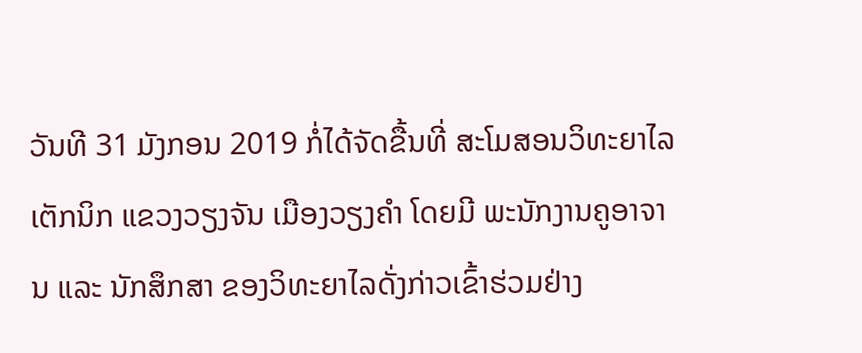ວັນທີ 31 ມັງກອນ 2019 ກໍ່ໄດ້ຈັດຂື້ນທີ່ ສະໂມສອນວິທະຍາໄລເຕັກນິກ ແຂວງວຽງຈັນ ເມືອງວຽງຄໍາ ໂດຍມີ ພະນັກງານຄູອາຈານ ແລະ ນັກສຶກສາ ຂອງວິທະຍາໄລດັ່ງກ່າວເຂົ້າຮ່ວມຢ່າງ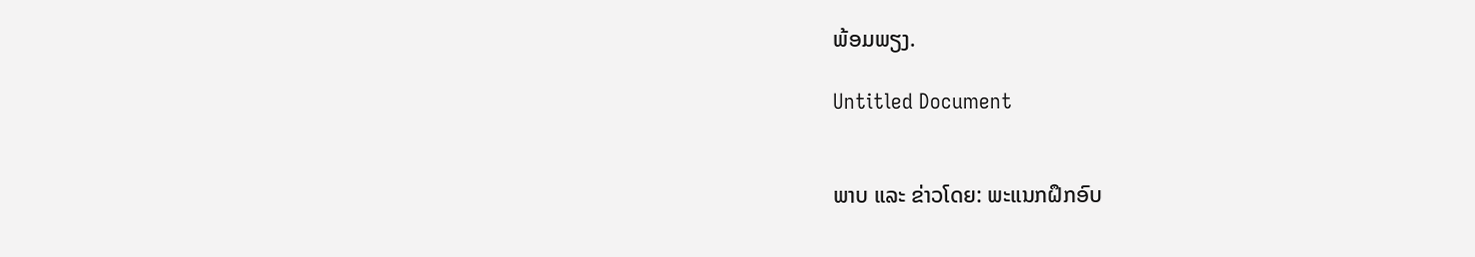ພ້ອມພຽງ.

Untitled Document


ພາບ ແລະ ຂ່າວໂດຍ: ພະແນກຝຶກອົບ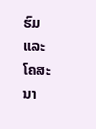ຮົມ ແລະ ໂຄສະນາ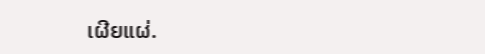ເຜີຍແຜ່.